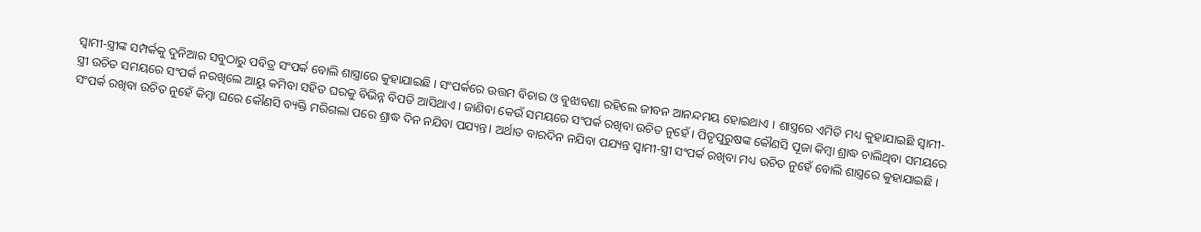ସ୍ୱାମୀ-ସ୍ତ୍ରୀଙ୍କ ସମ୍ପର୍କକୁ ଦୁନିଆର ସବୁଠାରୁ ପବିତ୍ର ସଂପର୍କ ବୋଲି ଶାସ୍ତ୍ରାରେ କୁହାଯାଇଛି । ସଂପର୍କରେ ଉତ୍ତମ ବିଚାର ଓ ବୁଝାବଣା ରହିଲେ ଜୀବନ ଆନନ୍ଦମୟ ହୋଇଥାଏ । ଶାସ୍ତ୍ରରେ ଏମିତି ମଧ୍ୟ କୁହାଯାଇଛି ସ୍ୱାମୀ-ସ୍ତ୍ରୀ ଉଚିତ ସମୟରେ ସଂପର୍କ ନରଖିଲେ ଆୟୁ କମିବା ସହିତ ଘରକୁ ବିଭିନ୍ନ ବିପତି ଆସିଥାଏ । ଜାଣିବା କେଉଁ ସମୟରେ ସଂପର୍କ ରଖିବା ଉଚିତ ନୁହେଁ । ପିତୃପୁରୁଷଙ୍କ କୌଣସି ପୂଜା କିମ୍ବା ଶ୍ରାଦ୍ଧ ଚାଲିଥିବା ସମୟରେ ସଂପର୍କ ରଖିବା ଉଚିତ ନୁହେଁ କିମ୍ବା ଘରେ କୌଣସି ବ୍ୟକ୍ତି ମରିଗଲା ପରେ ଶ୍ରାଦ୍ଧ ଦିନ ନଯିବା ପଯ୍ୟନ୍ତ। ଅର୍ଥାତ ବାରଦିନ ନଯିବା ପଯ୍ୟନ୍ତ ସ୍ୱାମୀ-ସ୍ତ୍ରୀ ସଂପର୍କ ରଖିବା ମଧ୍ୟ ଉଚିତ ନୁହେଁ ବୋଲି ଶାସ୍ତ୍ରରେ କୁହାଯାଇଛି ।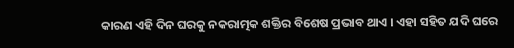କାରଣ ଏହି ଦିନ ଘରକୁ ନକରାତ୍ମକ ଶକ୍ତିର ବିଶେଷ ପ୍ରଭାବ ଥାଏ । ଏହା ସହିତ ଯଦି ଘରେ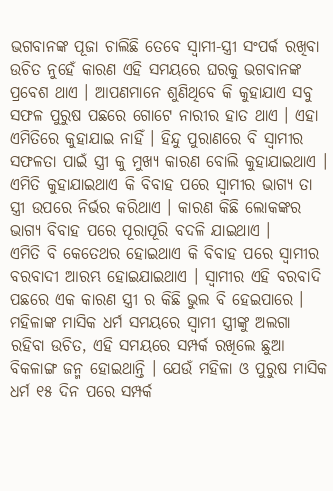ଭଗବାନଙ୍କ ପୂଜା ଚାଲିଛି ତେବେ ସ୍ୱାମୀ-ସ୍ତ୍ରୀ ସଂପର୍କ ରଖିବା ଉଚିତ ନୁହେଁ କାରଣ ଏହି ସମୟରେ ଘରକୁ ଭଗବାନଙ୍କ ପ୍ରବେଶ ଥାଏ । ଆପଣମାନେ ଶୁଣିଥିବେ କି କୁହାଯାଏ ସବୁ ସଫଳ ପୁରୁଷ ପଛରେ ଗୋଟେ ନାରୀର ହାତ ଥାଏ । ଏହା ଏମିତିରେ କୁହାଯାଇ ନାହିଁ । ହିନ୍ଦୁ ପୁରାଣରେ ବି ସ୍ଵାମୀର ସଫଳତା ପାଇଁ ସ୍ତ୍ରୀ କୁ ମୁଖ୍ୟ କାରଣ ବୋଲି କୁହାଯାଇଥାଏ । ଏମିତି କୁହାଯାଇଥାଏ କି ବିବାହ ପରେ ସ୍ଵାମୀର ଭାଗ୍ୟ ତା ସ୍ତ୍ରୀ ଉପରେ ନିର୍ଭର କରିଥାଏ । କାରଣ କିଛି ଲୋକଙ୍କର ଭାଗ୍ୟ ବିବାହ ପରେ ପୂରାପୂରି ବଦଳି ଯାଇଥାଏ ।
ଏମିତି ବି କେତେଥର ହୋଇଥାଏ କି ବିବାହ ପରେ ସ୍ଵାମୀର ବରବାଦୀ ଆରମ୍ଭ ହୋଇଯାଇଥାଏ । ସ୍ଵାମୀର ଏହି ବରବାଦି ପଛରେ ଏକ କାରଣ ସ୍ତ୍ରୀ ର କିଛି ଭୁଲ ବି ହେଇପାରେ । ମହିଳାଙ୍କ ମାସିକ ଧର୍ମ ସମୟରେ ସ୍ଵାମୀ ସ୍ତ୍ରୀଙ୍କୁ ଅଲଗା ରହିବା ଉଚିତ, ଏହି ସମୟରେ ସମ୍ପର୍କ ରଖିଲେ ଛୁଆ ବିକଳାଙ୍ଗ ଜନ୍ମ ହୋଇଥାନ୍ତି । ଯେଉଁ ମହିଳା ଓ ପୁରୁଷ ମାସିକ ଧର୍ମ ୧୫ ଦିନ ପରେ ସମ୍ପର୍କ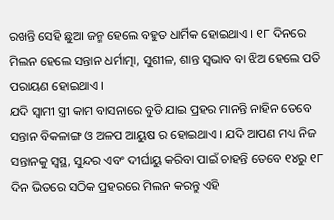ରଖନ୍ତି ସେହି ଛୁଆ ଜନ୍ମ ହେଲେ ବହୁତ ଧାର୍ମିକ ହୋଇଥାଏ । ୧୮ ଦିନରେ ମିଲନ ହେଲେ ସନ୍ତାନ ଧର୍ମାତ୍ମା, ସୁଶୀଳ, ଶାନ୍ତ ସ୍ଵଭାବ ବା ଝିଅ ହେଲେ ପତି ପରାୟଣ ହୋଇଥାଏ ।
ଯଦି ସ୍ଵାମୀ ସ୍ତ୍ରୀ କାମ ବାସନାରେ ବୁଡି ଯାଇ ପ୍ରହର ମାନନ୍ତି ନାହିନ ତେବେ ସନ୍ତାନ ବିକଳାଙ୍ଗ ଓ ଅଳପ ଆୟୁଷ ର ହୋଇଥାଏ । ଯଦି ଆପଣ ମଧ୍ୟ ନିଜ ସନ୍ତାନକୁ ସ୍ଵସ୍ଥ, ସୁନ୍ଦର ଏବଂ ଦୀର୍ଘାୟୁ କରିବା ପାଇଁ ଚାହନ୍ତି ତେବେ ୧୪ରୁ ୧୮ ଦିନ ଭିତରେ ସଠିକ ପ୍ରହରରେ ମିଲନ କରନ୍ତୁ ଏହି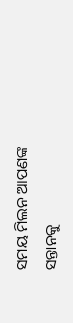ସମୟ ମିଲନ ଆପଣଙ୍କ ସନ୍ତାନକୁ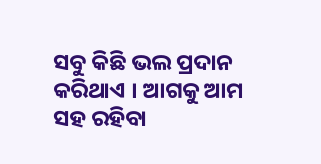ସବୁ କିଛି ଭଲ ପ୍ରଦାନ କରିଥାଏ । ଆଗକୁ ଆମ ସହ ରହିବା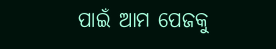ପାଇଁ ଆମ ପେଜକୁ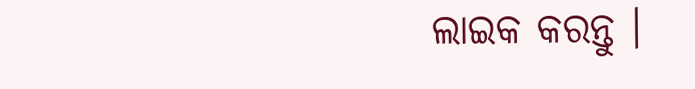ଲାଇକ କରନ୍ତୁ ।